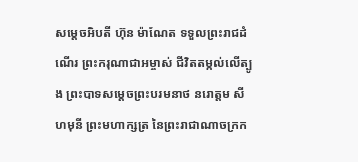សម្តេចអិបតី ហ៊ុន ម៉ាណែត ទទួលព្រះរាជដំណើរ ព្រះករុណាជាអម្ចាស់ ជីវិតតម្កល់លើត្បូង ព្រះបាទសម្តេចព្រះបរមនាថ នរោត្តម សីហមុនី ព្រះមហាក្សត្រ នៃព្រះរាជាណាចក្រក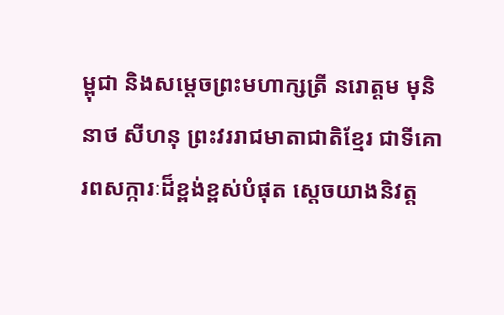ម្ពុជា និងសម្តេចព្រះមហាក្សត្រី នរោត្តម មុនិនាថ សីហនុ ព្រះវររាជមាតាជាតិខ្មែរ ជាទីគោរពសក្ការៈដ៏ខ្ពង់ខ្ពស់បំផុត ស្តេចយាងនិវត្ត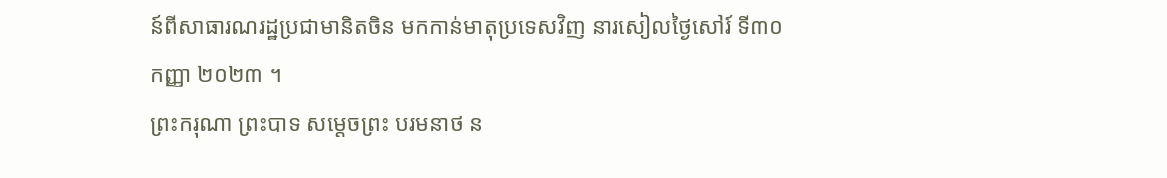ន៍ពីសាធារណរដ្ឋប្រជាមានិតចិន មកកាន់មាតុប្រទេសវិញ នារសៀលថ្ងៃសៅរ៍ ទី៣០ កញ្ញា ២០២៣ ។
ព្រះករុណា ព្រះបាទ សម្តេចព្រះ បរមនាថ ន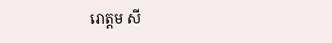រោត្តម សី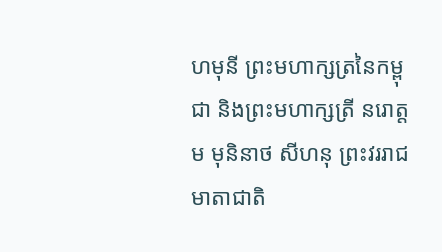ហមុនី ព្រះមហាក្សត្រនៃកម្ពុជា និងព្រះមហាក្សត្រី នរោត្តម មុនិនាថ សីហនុ ព្រះវររាជមាតាជាតិ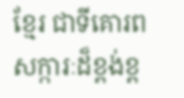ខ្មែរ ជាទីគោរពសក្ការៈដ៏ខ្ពង់ខ្ព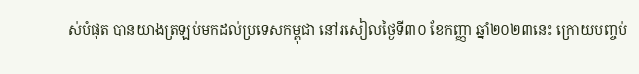ស់បំផុត បានយាងត្រឡប់មកដល់ប្រទេសកម្ពុជា នៅរសៀលថ្ងៃទី៣០ ខែកញ្ញា ឆ្នាំ២០២៣នេះ ក្រោយបញ្ចប់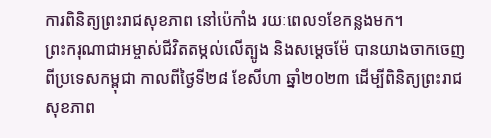ការពិនិត្យព្រះរាជសុខភាព នៅប៉េកាំង រយៈពេល១ខែកន្លងមក។
ព្រះករុណាជាអម្ចាស់ជីវិតតម្កល់លើត្បូង និងសម្តេចម៉ែ បានយាងចាកចេញពីប្រទេសកម្ពុជា កាលពីថ្ងៃទី២៨ ខែសីហា ឆ្នាំ២០២៣ ដើម្បីពិនិត្យព្រះរាជសុខភាព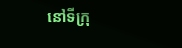នៅទីក្រុ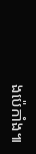ងប៉េកាំង៕